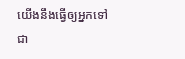យើងនឹងធ្វើឲ្យអ្នកទៅជា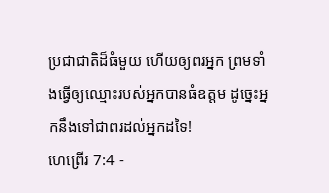ប្រជាជាតិដ៏ធំមួយ ហើយឲ្យពរអ្នក ព្រមទាំងធ្វើឲ្យឈ្មោះរបស់អ្នកបានធំឧត្ដម ដូច្នេះអ្នកនឹងទៅជាពរដល់អ្នកដទៃ!
ហេព្រើរ 7:4 -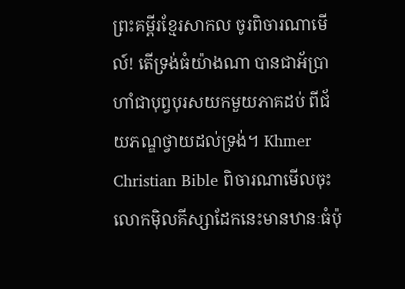ព្រះគម្ពីរខ្មែរសាកល ចូរពិចារណាមើល៍! តើទ្រង់ធំយ៉ាងណា បានជាអ័ប្រាហាំជាបុព្វបុរសយកមួយភាគដប់ ពីជ័យភណ្ឌថ្វាយដល់ទ្រង់។ Khmer Christian Bible ពិចារណាមើលចុះ លោកម៉ិលគីស្សាដែកនេះមានឋានៈធំប៉ុ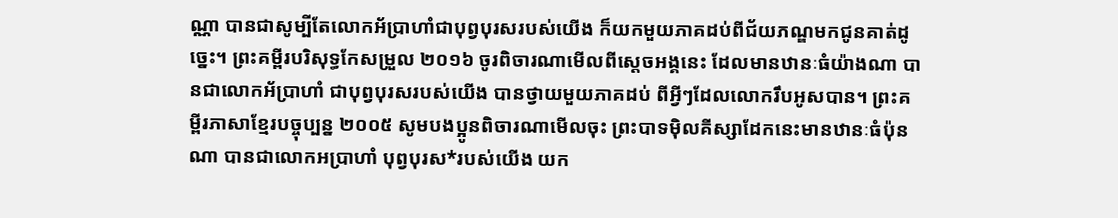ណ្ណា បានជាសូម្បីតែលោកអ័ប្រាហាំជាបុព្វបុរសរបស់យើង ក៏យកមួយភាគដប់ពីជ័យភណ្ឌមកជូនគាត់ដូច្នេះ។ ព្រះគម្ពីរបរិសុទ្ធកែសម្រួល ២០១៦ ចូរពិចារណាមើលពីស្តេចអង្គនេះ ដែលមានឋានៈធំយ៉ាងណា បានជាលោកអ័ប្រាហាំ ជាបុព្វបុរសរបស់យើង បានថ្វាយមួយភាគដប់ ពីអ្វីៗដែលលោករឹបអូសបាន។ ព្រះគម្ពីរភាសាខ្មែរបច្ចុប្បន្ន ២០០៥ សូមបងប្អូនពិចារណាមើលចុះ ព្រះបាទម៉ិលគីស្សាដែកនេះមានឋានៈធំប៉ុនណា បានជាលោកអប្រាហាំ បុព្វបុរស*របស់យើង យក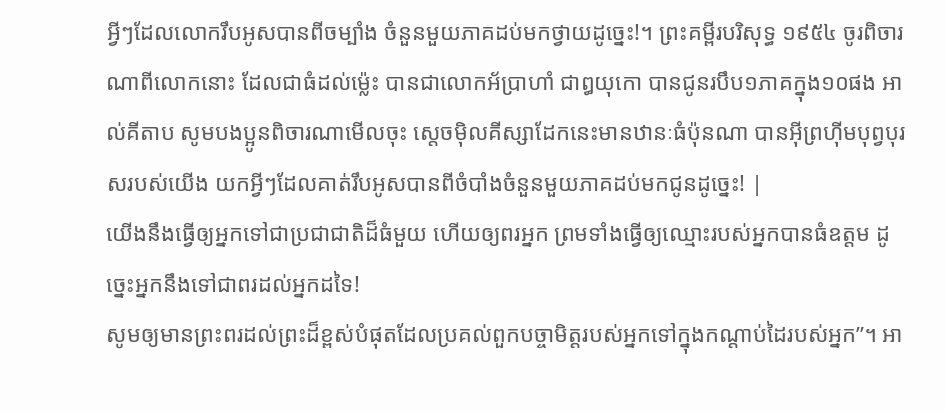អ្វីៗដែលលោករឹបអូសបានពីចម្បាំង ចំនួនមួយភាគដប់មកថ្វាយដូច្នេះ!។ ព្រះគម្ពីរបរិសុទ្ធ ១៩៥៤ ចូរពិចារណាពីលោកនោះ ដែលជាធំដល់ម៉្លេះ បានជាលោកអ័ប្រាហាំ ជាឰយុកោ បានជូនរបឹប១ភាគក្នុង១០ផង អាល់គីតាប សូមបងប្អូនពិចារណាមើលចុះ ស្តេចម៉ិលគីស្សាដែកនេះមានឋានៈធំប៉ុនណា បានអ៊ីព្រហ៊ីមបុព្វបុរសរបស់យើង យកអ្វីៗដែលគាត់រឹបអូសបានពីចំបាំងចំនួនមួយភាគដប់មកជូនដូច្នេះ! |
យើងនឹងធ្វើឲ្យអ្នកទៅជាប្រជាជាតិដ៏ធំមួយ ហើយឲ្យពរអ្នក ព្រមទាំងធ្វើឲ្យឈ្មោះរបស់អ្នកបានធំឧត្ដម ដូច្នេះអ្នកនឹងទៅជាពរដល់អ្នកដទៃ!
សូមឲ្យមានព្រះពរដល់ព្រះដ៏ខ្ពស់បំផុតដែលប្រគល់ពួកបច្ចាមិត្តរបស់អ្នកទៅក្នុងកណ្ដាប់ដៃរបស់អ្នក”។ អា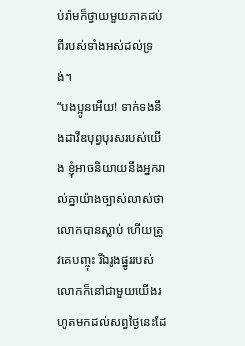ប់រ៉ាមក៏ថ្វាយមួយភាគដប់ ពីរបស់ទាំងអស់ដល់ទ្រង់។
“បងប្អូនអើយ! ទាក់ទងនឹងដាវីឌបុព្វបុរសរបស់យើង ខ្ញុំអាចនិយាយនឹងអ្នករាល់គ្នាយ៉ាងច្បាស់លាស់ថា លោកបានស្លាប់ ហើយត្រូវគេបញ្ចុះ រីឯរូងផ្នូររបស់លោកក៏នៅជាមួយយើងរហូតមកដល់សព្វថ្ងៃនេះដែ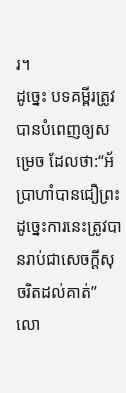រ។
ដូច្នេះ បទគម្ពីរត្រូវបានបំពេញឲ្យសម្រេច ដែលថា:“អ័ប្រាហាំបានជឿព្រះ ដូច្នេះការនេះត្រូវបានរាប់ជាសេចក្ដីសុចរិតដល់គាត់” លោ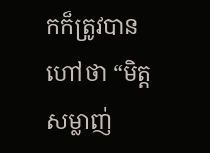កក៏ត្រូវបានហៅថា “មិត្តសម្លាញ់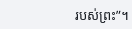របស់ព្រះ”។